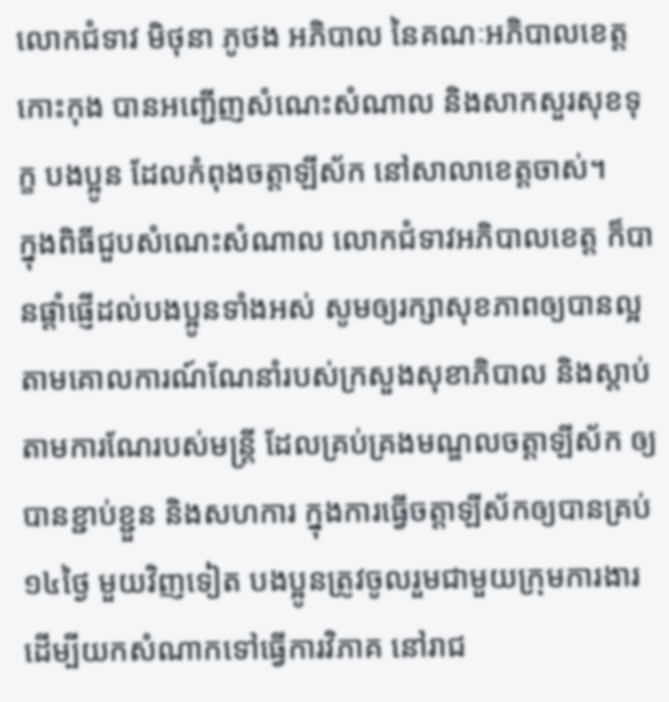លោកជំទាវ មិថុនា ភូថង អភិបាល នៃគណៈអភិបាលខេត្តកោះកុង បានអញ្ជើញសំណេះសំណាល និងសាកសួរសុខទុក្ខ បងប្អូន ដែលកំពុងចត្តាឡីស័ក នៅសាលាខេត្តចាស់។
ក្នុងពិធីជួបសំណេះសំណាល លោកជំទាវអភិបាលខេត្ត ក៏បានផ្តាំផ្ញើដល់បងប្អូនទាំងអស់ សូមឲ្យរក្សាសុខភាពឲ្យបានល្អ តាមគោលការណ៍ណែនាំរបស់ក្រសួងសុខាភិបាល និងស្តាប់តាមការណែរបស់មន្ត្រី ដែលគ្រប់គ្រងមណ្ឌលចត្តាឡីស័ក ឲ្យបានខ្ជាប់ខ្ជួន និងសហការ ក្នុងការធ្វើចត្តាឡីស័កឲ្យបានគ្រប់ ១៤ថ្ងៃ មួយវិញទៀត បងប្អូនត្រូវចូលរួមជាមួយក្រុមការងារ ដើម្បីយកសំណាកទៅធ្វើការវិភាគ នៅរាជ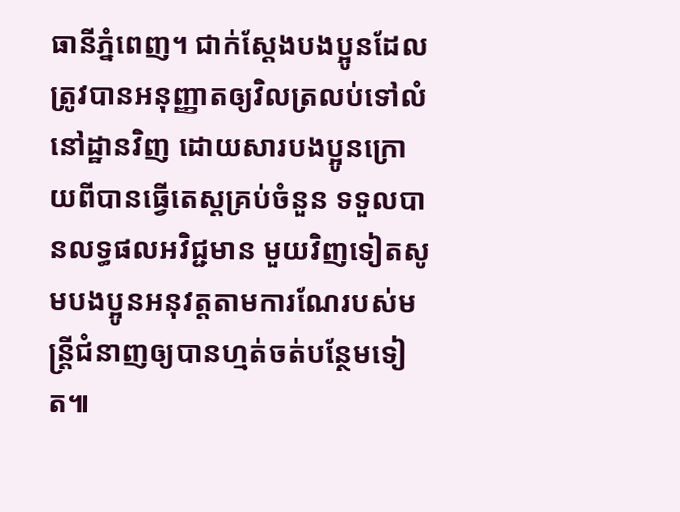ធានីភ្នំពេញ។ ជាក់ស្តែងបងប្អូនដែលត្រូវបានអនុញ្ញាតឲ្យវិលត្រលប់ទៅលំនៅដ្ឋានវិញ ដោយសារបងប្អូនក្រោយពីបានធ្វើតេស្តគ្រប់ចំនួន ទទួលបានលទ្ធផលអវិជ្ជមាន មួយវិញទៀតសូមបងប្អូនអនុវត្តតាមការណែរបស់មន្ត្រីជំនាញឲ្យបានហ្មត់ចត់បន្ថែមទៀត៕